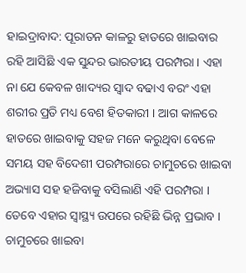ହାଇଦ୍ରାବାଦ: ପୂରାତନ କାଳରୁ ହାତରେ ଖାଇବାର ରହି ଆସିଛି ଏକ ସୁନ୍ଦର ଭାରତୀୟ ପରମ୍ପରା । ଏହା ନା ଯେ କେବଳ ଖାଦ୍ୟର ସ୍ବାଦ ବଢାଏ ବରଂ ଏହା ଶରୀର ପ୍ରତି ମଧ୍ୟ ବେଶ ହିତକାରୀ । ଆଗ କାଳରେ ହାତରେ ଖାଇବାକୁ ସହଜ ମନେ କରୁଥିବା ବେଳେ ସମୟ ସହ ବିଦେଶୀ ପରମ୍ପରାରେ ଚାମୁଚରେ ଖାଇବା ଅଭ୍ୟାସ ସହ ହଜିବାକୁ ବସିଲାଣି ଏହି ପରମ୍ପରା । ତେବେ ଏହାର ସ୍ବାସ୍ଥ୍ୟ ଉପରେ ରହିଛି ଭିନ୍ନ ପ୍ରଭାବ ।
ଚାମୁଚରେ ଖାଇବା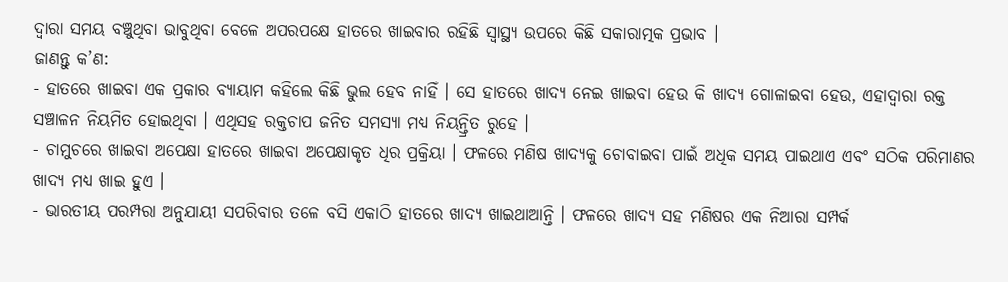ଦ୍ବାରା ସମୟ ବଞ୍ଚୁଥିବା ଭାବୁଥିବା ବେଳେ ଅପରପକ୍ଷେ ହାତରେ ଖାଇବାର ରହିଛି ସ୍ବାସ୍ଥ୍ୟ ଉପରେ କିଛି ସକାରାତ୍ମକ ପ୍ରଭାବ ।
ଜାଣନ୍ତୁ କ’ଣ:
- ହାତରେ ଖାଇବା ଏକ ପ୍ରକାର ବ୍ୟାୟାମ କହିଲେ କିଛି ଭୁଲ ହେବ ନାହିଁ । ସେ ହାତରେ ଖାଦ୍ୟ ନେଇ ଖାଇବା ହେଉ କି ଖାଦ୍ୟ ଗୋଳାଇବା ହେଉ, ଏହାଦ୍ବାରା ରକ୍ତ ସଞ୍ଚାଳନ ନିୟମିତ ହୋଇଥିବା । ଏଥିସହ ରକ୍ତଚାପ ଜନିତ ସମସ୍ୟା ମଧ୍ୟ ନିୟନ୍ତ୍ରିତ ରୁହେ ।
- ଚାମୁଚରେ ଖାଇବା ଅପେକ୍ଷା ହାତରେ ଖାଇବା ଅପେକ୍ଷାକୃତ ଧିର ପ୍ରକ୍ରିୟା । ଫଳରେ ମଣିଷ ଖାଦ୍ୟକୁ ଚୋବାଇବା ପାଇଁ ଅଧିକ ସମୟ ପାଇଥାଏ ଏବଂ ସଠିକ ପରିମାଣର ଖାଦ୍ୟ ମଧ୍ୟ ଖାଇ ହୁଏ ।
- ଭାରତୀୟ ପରମ୍ପରା ଅନୁଯାୟୀ ସପରିବାର ତଳେ ବସି ଏକାଠି ହାତରେ ଖାଦ୍ୟ ଖାଇଥାଆନ୍ତି । ଫଳରେ ଖାଦ୍ୟ ସହ ମଣିଷର ଏକ ନିଆରା ସମ୍ପର୍କ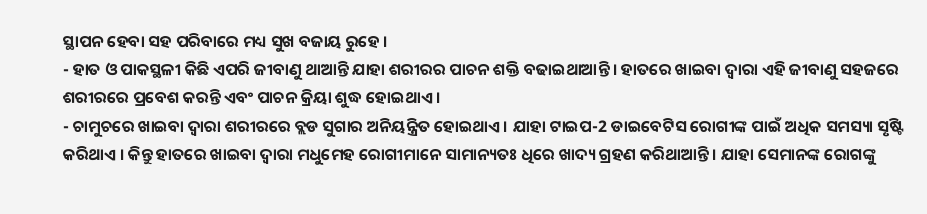ସ୍ଥାପନ ହେବା ସହ ପରିବାରେ ମଧ୍ୟ ସୁଖ ବଜାୟ ରୁହେ ।
- ହାତ ଓ ପାକସ୍ଥଳୀ କିଛି ଏପରି ଜୀବାଣୁ ଥାଆନ୍ତି ଯାହା ଶରୀରର ପାଚନ ଶକ୍ତି ବଢାଇଥାଆନ୍ତି । ହାତରେ ଖାଇବା ଦ୍ବାରା ଏହି ଜୀବାଣୁ ସହଜରେ ଶରୀରରେ ପ୍ରବେଶ କରନ୍ତି ଏବଂ ପାଚନ କ୍ରିୟା ଶୁଦ୍ଧ ହୋଇଥାଏ ।
- ଚାମୁଚରେ ଖାଇବା ଦ୍ବାରା ଶରୀରରେ ବ୍ଲଡ ସୁଗାର ଅନିୟନ୍ତ୍ରିତ ହୋଇଥାଏ । ଯାହା ଟାଇପ-2 ଡାଇବେଟିସ ରୋଗୀଙ୍କ ପାଇଁ ଅଧିକ ସମସ୍ୟା ସୃଷ୍ଟି କରିଥାଏ । କିନ୍ତୁ ହାତରେ ଖାଇବା ଦ୍ବାରା ମଧୁମେହ ରୋଗୀମାନେ ସାମାନ୍ୟତଃ ଧିରେ ଖାଦ୍ୟ ଗ୍ରହଣ କରିଥାଆନ୍ତି । ଯାହା ସେମାନଙ୍କ ରୋଗଙ୍କୁ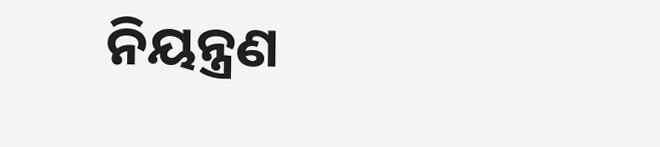ନିୟନ୍ତ୍ରଣ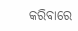କରିବାରେ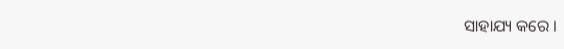ସାହାଯ୍ୟ କରେ ।